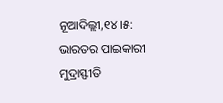ନୂଆଦିଲ୍ଲୀ,୧୪।୫: ଭାରତର ପାଇକାରୀ ମୁଦ୍ରାସ୍ଫୀତି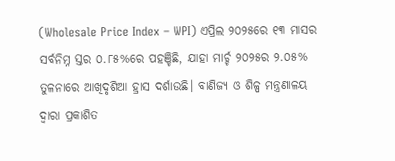(Wholesale Price Index – WPI) ଏପ୍ରିଲ ୨୦୨୫ରେ ୧୩ ମାସର ସର୍ବନିମ୍ନ ସ୍ତର ୦.୮୫%ରେ ପହଞ୍ଚିଛି, ଯାହା ମାର୍ଚ୍ଚ ୨୦୨୫ର ୨.୦୫% ତୁଳନାରେ ଆଖିଦୃଶିଆ ହ୍ରାସ ଦର୍ଶାଉଛି। ବାଣିଜ୍ୟ ଓ ଶିଳ୍ପ ମନ୍ତ୍ରଣାଳୟ ଦ୍ୱାରା ପ୍ରକାଶିତ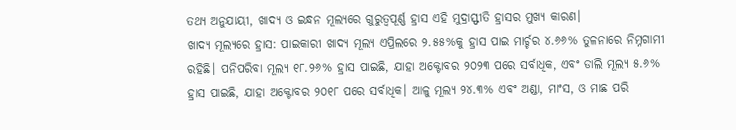ତଥ୍ୟ ଅନୁଯାୟୀ, ଖାଦ୍ୟ ଓ ଇନ୍ଧନ ମୂଲ୍ୟରେ ଗୁରୁତ୍ୱପୂର୍ଣ୍ଣ ହ୍ରାସ ଏହି ମୁଦ୍ରାସ୍ଫୀତି ହ୍ରାସର ମୁଖ୍ୟ କାରଣ।
ଖାଦ୍ୟ ମୂଲ୍ୟରେ ହ୍ରାସ: ପାଇକାରୀ ଖାଦ୍ୟ ମୂଲ୍ୟ ଏପ୍ରିଲରେ ୨.୫୫%କୁ ହ୍ରାସ ପାଇ ମାର୍ଚ୍ଚର ୪.୬୬% ତୁଳନାରେ ନିମ୍ନଗାମୀ ରହିଛି। ପନିପରିବା ମୂଲ୍ୟ ୧୮.୨୬% ହ୍ରାସ ପାଇଛି, ଯାହା ଅକ୍ଟୋବର ୨୦୨୩ ପରେ ସର୍ବାଧିକ, ଏବଂ ଡାଲି ମୂଲ୍ୟ ୫.୬% ହ୍ରାସ ପାଇଛି, ଯାହା ଅକ୍ଟୋବର ୨୦୧୮ ପରେ ସର୍ବାଧିକ। ଆଳୁ ମୂଲ୍ୟ ୨୪.୩% ଏବଂ ଅଣ୍ଡା, ମାଂସ, ଓ ମାଛ ପରି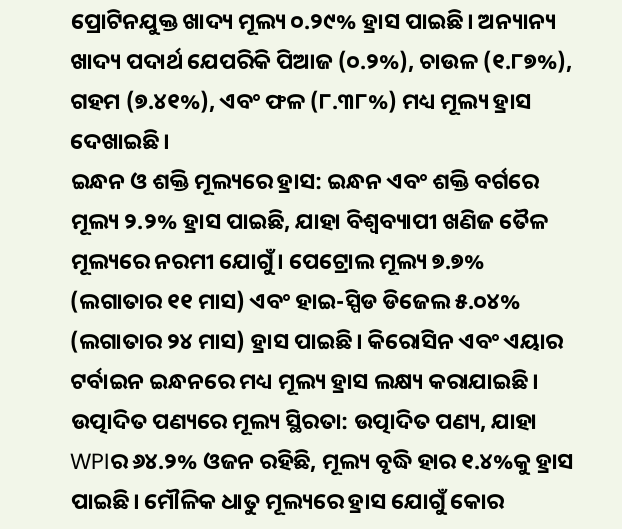ପ୍ରୋଟିନଯୁକ୍ତ ଖାଦ୍ୟ ମୂଲ୍ୟ ୦.୨୯% ହ୍ରାସ ପାଇଛି। ଅନ୍ୟାନ୍ୟ ଖାଦ୍ୟ ପଦାର୍ଥ ଯେପରିକି ପିଆଜ (୦.୨%), ଚାଉଳ (୧.୮୭%), ଗହମ (୭.୪୧%), ଏବଂ ଫଳ (୮.୩୮%) ମଧ୍ୟ ମୂଲ୍ୟ ହ୍ରାସ ଦେଖାଇଛି।
ଇନ୍ଧନ ଓ ଶକ୍ତି ମୂଲ୍ୟରେ ହ୍ରାସ: ଇନ୍ଧନ ଏବଂ ଶକ୍ତି ବର୍ଗରେ ମୂଲ୍ୟ ୨.୨% ହ୍ରାସ ପାଇଛି, ଯାହା ବିଶ୍ୱବ୍ୟାପୀ ଖଣିଜ ତୈଳ ମୂଲ୍ୟରେ ନରମୀ ଯୋଗୁଁ। ପେଟ୍ରୋଲ ମୂଲ୍ୟ ୭.୭% (ଲଗାତାର ୧୧ ମାସ) ଏବଂ ହାଇ-ସ୍ପିଡ ଡିଜେଲ ୫.୦୪% (ଲଗାତାର ୨୪ ମାସ) ହ୍ରାସ ପାଇଛି। କିରୋସିନ ଏବଂ ଏୟାର ଟର୍ବାଇନ ଇନ୍ଧନରେ ମଧ୍ୟ ମୂଲ୍ୟ ହ୍ରାସ ଲକ୍ଷ୍ୟ କରାଯାଇଛି।
ଉତ୍ପାଦିତ ପଣ୍ୟରେ ମୂଲ୍ୟ ସ୍ଥିରତା: ଉତ୍ପାଦିତ ପଣ୍ୟ, ଯାହା WPIର ୬୪.୨% ଓଜନ ରହିଛି, ମୂଲ୍ୟ ବୃଦ୍ଧି ହାର ୧.୪%କୁ ହ୍ରାସ ପାଇଛି। ମୌଳିକ ଧାତୁ ମୂଲ୍ୟରେ ହ୍ରାସ ଯୋଗୁଁ କୋର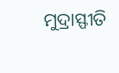ମୁଦ୍ରାସ୍ଫୀତି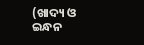(ଖାଦ୍ୟ ଓ ଇନ୍ଧନ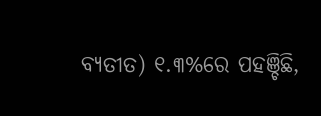ବ୍ୟତୀତ) ୧.୩%ରେ ପହଞ୍ଚିଛି,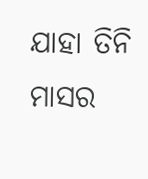ଯାହା ତିନି ମାସର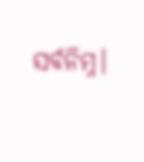ସର୍ବନିମ୍ନ।